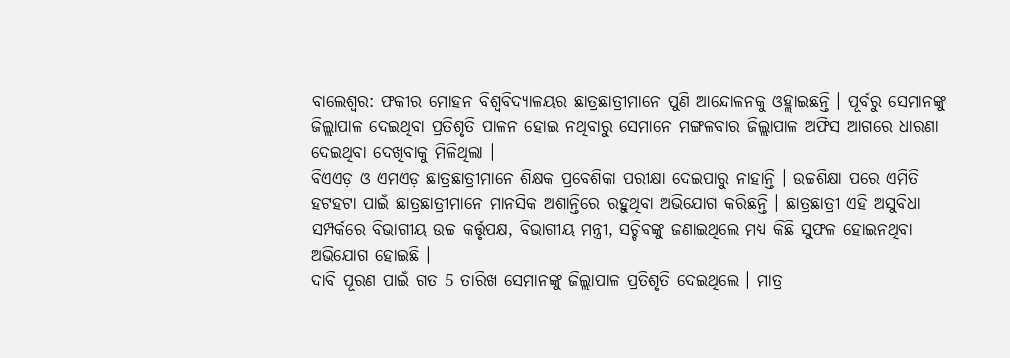ବାଲେଶ୍ଵର: ଫକୀର ମୋହନ ବିଶ୍ଵବିଦ୍ୟାଳୟର ଛାତ୍ରଛାତ୍ରୀମାନେ ପୁଣି ଆନ୍ଦୋଳନକୁ ଓହ୍ଲାଇଛନ୍ତି । ପୂର୍ବରୁ ସେମାନଙ୍କୁ ଜିଲ୍ଲାପାଳ ଦେଇଥିବା ପ୍ରତିଶୃତି ପାଳନ ହୋଇ ନଥିବାରୁ ସେମାନେ ମଙ୍ଗଳବାର ଜିଲ୍ଲାପାଳ ଅଫିସ ଆଗରେ ଧାରଣା ଦେଇଥିବା ଦେଖିବାକୁ ମିଳିଥିଲା ।
ବିଏଏଡ଼ ଓ ଏମଏଡ଼ ଛାତ୍ରଛାତ୍ରୀମାନେ ଶିକ୍ଷକ ପ୍ରବେଶିକା ପରୀକ୍ଷା ଦେଇପାରୁ ନାହାନ୍ତି । ଉଚ୍ଚଶିକ୍ଷା ପରେ ଏମିତି ହଟହଟା ପାଇଁ ଛାତ୍ରଛାତ୍ରୀମାନେ ମାନସିକ ଅଶାନ୍ତିରେ ରହୁଥିବା ଅଭିଯୋଗ କରିଛନ୍ତି । ଛାତ୍ରଛାତ୍ରୀ ଏହି ଅସୁବିଧା ସମ୍ପର୍କରେ ବିଭାଗୀୟ ଉଚ୍ଚ କର୍ତ୍ତୃପକ୍ଷ, ବିଭାଗୀୟ ମନ୍ତ୍ରୀ, ସଚ୍ଚିବଙ୍କୁ ଜଣାଇଥିଲେ ମଧ୍ୟ କିଛି ସୁଫଳ ହୋଇନଥିବା ଅଭିଯୋଗ ହୋଇଛି ।
ଦାବି ପୂରଣ ପାଇଁ ଗତ 5 ତାରିଖ ସେମାନଙ୍କୁ ଜିଲ୍ଲାପାଳ ପ୍ରତିଶୃତି ଦେଇଥିଲେ । ମାତ୍ର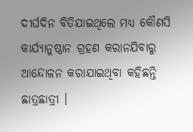ଦୀର୍ଘଦିନ ବିତିଯାଇଥିଲେ ମଧ୍ୟ କୌଣସି କାର୍ଯ୍ୟାନୁଷ୍ଠାନ ଗ୍ରହଣ କରାନଯିବାରୁ ଆନ୍ଦୋଳନ କରାଯାଇଥିବା କହିଛନ୍ତି ଛାତ୍ରଛାତ୍ରୀ ।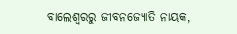ବାଲେଶ୍ବରରୁ ଜୀବନଜ୍ୟୋତି ନାୟକ,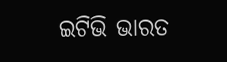ଇଟିଭି ଭାରତ